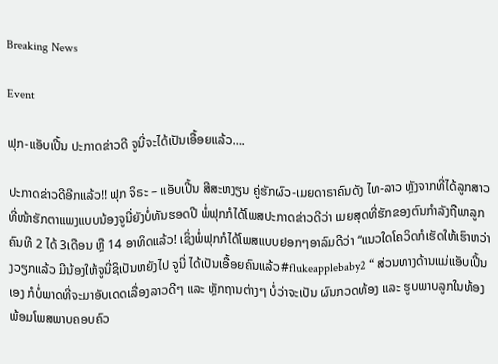Breaking News

Event

ຟຸກ-ແອັບເປີ້ນ ປະກາດຂ່າວດີ ຈູນີ່ຈະໄດ້ເປັນເອື້ອຍແລ້ວ….

ປະກາດຂ່າວດີອີກແລ້ວ!! ຟຸກ ຈິຣະ – ແອັບເປີ້ນ ສີສະຫງຽນ ຄູ່ຮັກຜົວ-ເມຍດາຣາຄົນດັງ ໄທ-ລາວ ຫຼັງຈາກທີ່ໄດ້ລູກສາວທີ່ໜ້າຮັກຕາແພງແບບນ້ອງຈູນີ່ຍັງບໍ່ທັນຮອດປີ ພໍ່ຟຸກກໍໄດ້ໂພສປະກາດຂ່າວດີວ່າ ເມຍສຸດທີ່ຮັກຂອງຕົນກໍາລັງຖືພາລູກຄົນທີ 2 ໄດ້ 3ເດືອນ ຫຼື 14 ອາທິດແລ້ວ! ເຊິ່ງພໍ່ຟຸກກໍໄດ້ໂພສແບບຢອກໆອາລົມດີວ່າ “ແນວໃດໂຄວິດກໍເຮັດໃຫ້ເຮົາຫວ່າງວຽກແລ້ວ ມີນ້ອງໃຫ້ຈູນີ່ຊິເປັນຫຍັງໄປ ຈູນີ່ ໄດ້ເປັນເອື້ອຍຄົນແລ້ວ#flukeapplebaby2 “ ສ່ວນທາງດ້ານແມ່ແອັບເປີ້ນເອງ ກໍບໍ່ພາດທີ່ຈະມາອັບເດດເລື່ອງລາວດີໆ ແລະ ຫຼັກຖານຕ່າງໆ ບໍ່ວ່າຈະເປັນ ຜົນກວດທ້ອງ ແລະ ຮູບພາບລູກໃນທ້ອງ ພ້ອມໂພສພາບຄອບຄົວ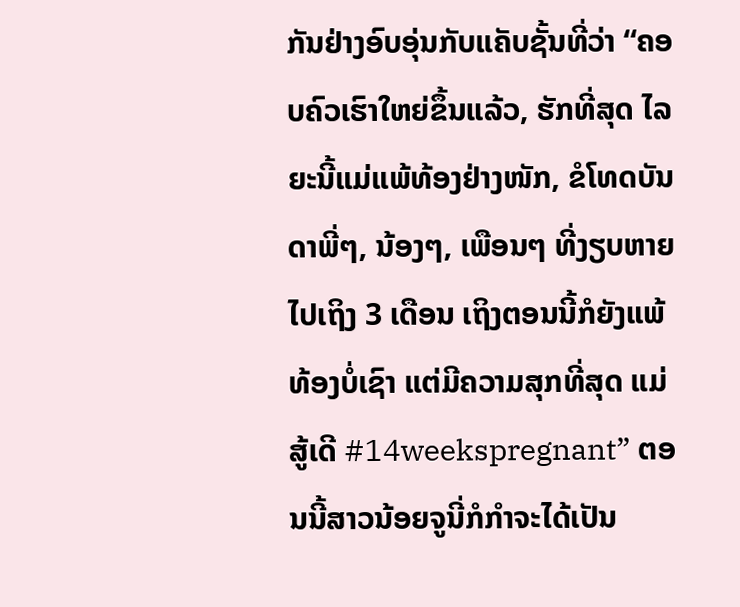ກັນຢ່າງອົບອຸ່ນກັບແຄັບຊັ້ນທີ່ວ່າ “ຄອບຄົວເຮົາໃຫຍ່ຂຶ້ນແລ້ວ, ຮັກທີ່ສຸດ ໄລຍະນີ້ແມ່ແພ້ທ້ອງຢ່າງໜັກ, ຂໍໂທດບັນດາພີ່ໆ, ນ້ອງໆ, ເພືອນໆ ທີ່ງຽບຫາຍໄປເຖິງ 3 ເດືອນ ເຖິງຕອນນີ້ກໍຍັງແພ້ທ້ອງບໍ່ເຊົາ ແຕ່ມີຄວາມສຸກທີ່ສຸດ ແມ່ສູ້ເດີ #14weekspregnant” ຕອນນີ້ສາວນ້ອຍຈູນີ່ກໍກໍາຈະໄດ້ເປັນ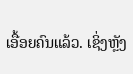ເອື້ອຍຄົນແລ້ວ. ເຊິ່ງຫຼັງ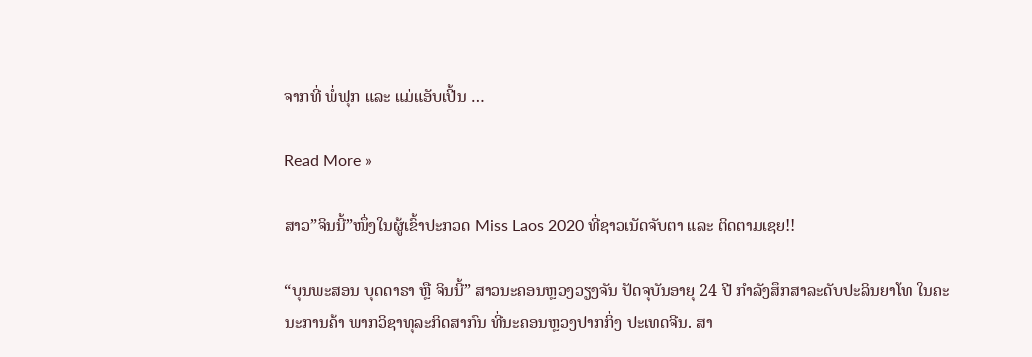ຈາກທີ່ ພໍ່ຟຸກ ແລະ ແມ່ແອັບເປີ້ນ …

Read More »

ສາວ”ຈິນນີ້”ໜຶ່ງໃນຜູ້ເຂົ້າປະກວດ Miss Laos 2020 ທີ່ຊາວເນັດຈັບຕາ ແລະ ຕິດຕາມເຊຍ!!

“ບຸນພະສອນ ບຸດດາຣາ ຫຼື ຈິນນີ້” ສາວນະຄອນຫຼວງວຽງຈັນ ປັດຈຸບັນອາຍຸ 24 ປີ ກໍາລັງສຶກສາລະດັບປະລິນຍາໂທ ໃນຄະນະການຄ້າ ພາກວິຊາທຸລະກິດສາກົນ ທີ່ນະຄອນຫຼວງປາກກິ່ງ ປະເທດຈີນ. ສາ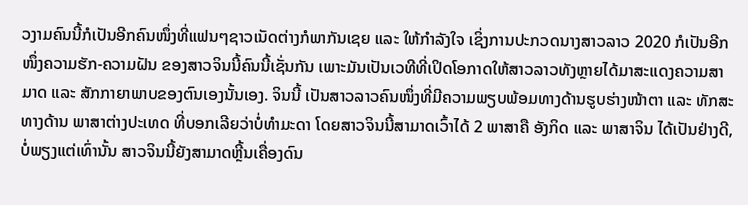ວງາມຄົນນີ້ກໍເປັນອີກຄົນໜຶ່ງທີ່ແຟນໆຊາວເນັດຕ່າງກໍພາກັນເຊຍ ແລະ ໃຫ້ກໍາລັງໃຈ ເຊິ່ງການປະກວດນາງສາວລາວ 2020 ກໍເປັນອີກໜຶ່ງຄວາມຮັກ-ຄວາມຝັນ ຂອງສາວຈິນນີ້ຄົນນີ້ເຊັ່ນກັນ ເພາະມັນເປັນເວທີທີ່ເປິດໂອກາດໃຫ້ສາວລາວທັງຫຼາຍໄດ້ມາສະແດງຄວາມສາມາດ ແລະ ສັກກາຍາພາບຂອງຕົນເອງນັ້ນເອງ. ຈິນນີ້ ເປັນສາວລາວຄົນໜຶ່ງທີ່ມີຄວາມພຽບພ້ອມທາງດ້ານຮູບຮ່າງໜ້າຕາ ແລະ ທັກສະທາງດ້ານ ພາສາຕ່າງປະເທດ ທີ່ບອກເລີຍວ່າບໍ່ທໍາມະດາ ໂດຍສາວຈິນນີ້ສາມາດເວົ້າໄດ້ 2 ພາສາຄື ອັງກິດ ແລະ ພາສາຈິນ ໄດ້ເປັນຢ່າງດີ, ບໍ່ພຽງແຕ່ເທົ່ານັ້ນ ສາວຈິນນີ້ຍັງສາມາດຫຼີ້ນເຄື່ອງດົນ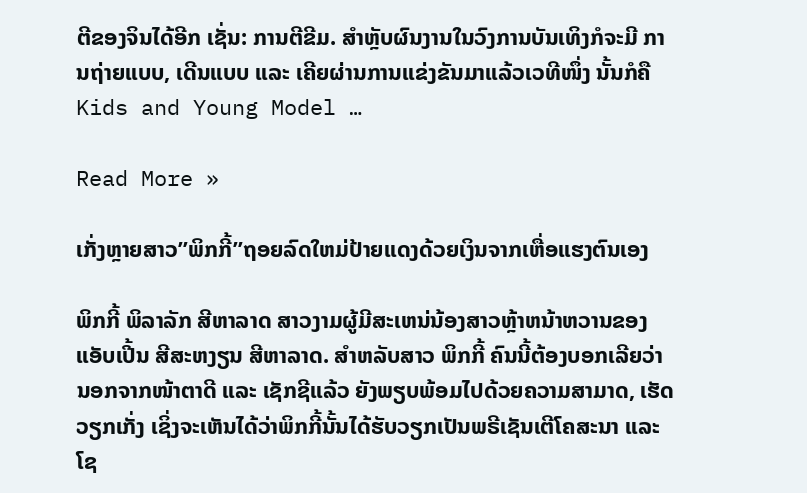ຕີຂອງຈິນໄດ້ອີກ ເຊັ່ນ: ການຕີຂີມ. ສໍາຫຼັບຜົນງານໃນວົງການບັນເທິງກໍຈະມີ ການຖ່າຍແບບ, ເດີນແບບ ແລະ ເຄີຍຜ່ານການແຂ່ງຂັນມາແລ້ວເວທີໜຶ່ງ ນັ້ນກໍຄື Kids and Young Model …

Read More »

ເກັ່ງຫຼາຍສາວ”ພິກກີ້”ຖອຍລົດໃຫມ່ປ້າຍແດງດ້ວຍເງິນຈາກເຫື່ອແຮງຕົນເອງ

ພິກກີ້ ພິລາລັກ ສີຫາລາດ ສາວງາມຜູ້ມີສະເຫນ່ນ້ອງສາວຫຼ້າຫນ້າຫວານຂອງ ແອັບເປີ້ນ ສີສະຫງຽນ ສີຫາລາດ. ສໍາຫລັບສາວ ພິກກີ້ ຄົນນີ້ຕ້ອງບອກເລີຍວ່ານອກຈາກໜ້າຕາດີ ແລະ ເຊັກຊີແລ້ວ ຍັງພຽບພ້ອມໄປດ້ວຍຄວາມສາມາດ, ເຮັດວຽກເກັ່ງ ເຊິ່ງຈະເຫັນໄດ້ວ່າພິກກີ້ນັ້ນໄດ້ຮັບວຽກເປັນພຣີເຊັນເຕີໂຄສະນາ ແລະ ໂຊ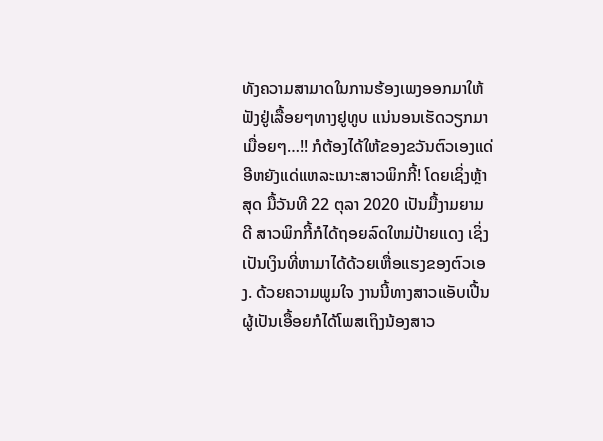ທັງຄວາມສາມາດໃນການຮ້ອງເພງອອກມາໃຫ້ຟັງຢູ່ເລື້ອຍໆທາງຢູທູບ ແນ່ນອນເຮັດວຽກມາເມື່ອຍໆ…!! ກໍຕ້ອງໄດ້ໃຫ້ຂອງຂວັນຕົວເອງແດ່ອີຫຍັງແດ່ແຫລະເນາະສາວພິກກີ້! ໂດຍເຊິ່ງຫຼ້າສຸດ ມື້ວັນທີ 22 ຕຸລາ 2020 ເປັນມື້ງາມຍາມດີ ສາວພິກກີ້ກໍໄດ້ຖອຍລົດໃຫມ່ປ້າຍແດງ ເຊິ່ງເປັນເງິນທີ່ຫາມາໄດ້ດ້ວຍເຫື່ອແຮງຂອງຕົວເອງ. ດ້ວຍຄວາມພູມໃຈ ງານນີ້ທາງສາວແອັບເປີ້ນຜູ້ເປັນເອື້ອຍກໍໄດ້ໂພສເຖິງນ້ອງສາວ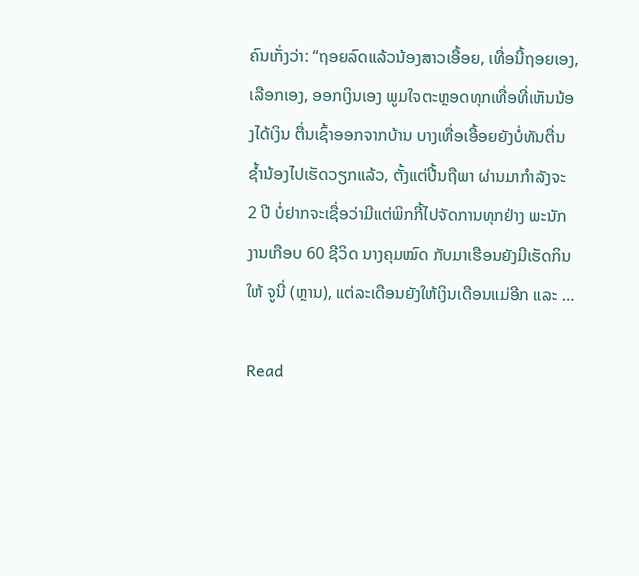ຄົນເກັ່ງວ່າ: “ຖອຍລົດແລ້ວນ້ອງສາວເອື້ອຍ, ເທື່ອນີ້ຖອຍເອງ, ເລືອກເອງ, ອອກເງິນເອງ ພູມໃຈຕະຫຼອດທຸກເທື່ອທີ່ເຫັນນ້ອງໄດ້ເງິນ ຕື່ນເຊົ້າອອກຈາກບ້ານ ບາງເທື່ອເອື້ອຍຍັງບໍ່ທັນຕື່ນຊໍ້ານ້ອງໄປເຮັດວຽກແລ້ວ, ຕັ້ງແຕ່ປີ້ນຖືພາ ຜ່ານມາກໍາລັງຈະ 2 ປີ ບໍ່ຢາກຈະເຊື່ອວ່າມີແຕ່ພິກກີ້ໄປຈັດການທຸກຢ່າງ ພະນັກງານເກືອບ 60 ຊີວິດ ນາງຄຸມໝົດ ກັບມາເຮືອນຍັງມີເຮັດກິນໃຫ້ ຈູນີ່ (ຫຼານ), ແຕ່ລະເດືອນຍັງໃຫ້ເງິນເດືອນແມ່ອີກ ແລະ …

Read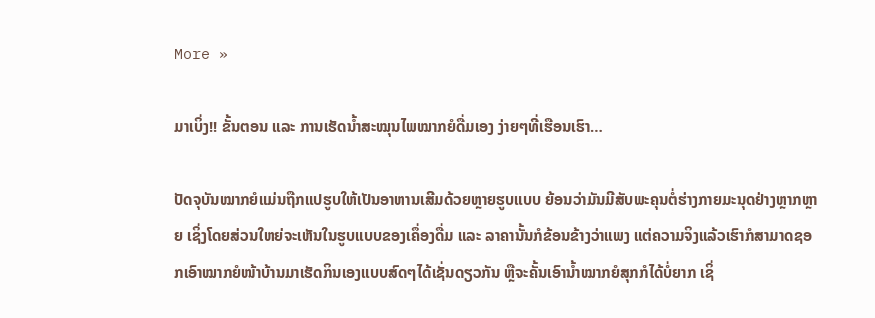More »

ມາເບິ່ງ!! ຂັ້ນຕອນ ແລະ ການເຮັດນໍ້າສະໝຸນໄພໝາກຍໍດື່ມເອງ ງ່າຍໆທີ່ເຮືອນເຮົາ…

ປັດຈຸບັນໝາກຍໍແມ່ນຖືກແປຮູບໃຫ້ເປັນອາຫານເສີມດ້ວຍຫຼາຍຮູບແບບ ຍ້ອນວ່າມັນມີສັບພະຄຸນຕໍ່ຮ່າງກາຍມະນຸດຢ່າງຫຼາກຫຼາຍ ເຊິ່ງໂດຍສ່ວນໃຫຍ່ຈະເຫັນໃນຮູບແບບຂອງເຄຶ່ອງດື່ມ ແລະ ລາຄານັ້ນກໍຂ້ອນຂ້າງວ່າແພງ ແຕ່ຄວາມຈິງແລ້ວເຮົາກໍສາມາດຊອກເອົາໝາກຍໍໜ້າບ້ານມາເຮັດກິນເອງແບບສົດໆໄດ້ເຊັ່ນດຽວກັນ ຫຼືຈະຄັ້ນເອົານໍ້າໝາກຍໍສຸກກໍໄດ້ບໍ່ຍາກ ເຊິ່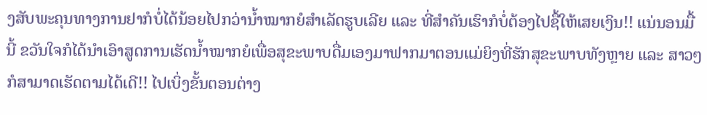ງສັບພະຄຸນທາງການຢາກໍບໍ່ໄດ້ນ້ອຍໄປກວ່ານໍ້າໝາກຍໍສໍາເລັດຮູບເລີຍ ແລະ ທີ່ສໍາຄັນເຮົາກໍບໍ່ຕ້ອງໄປຊື້ໃຫ້ເສຍເງິນ!! ແນ່ນອນມື້ນີ້ ຂວັນໃຈກໍໄດ້ນໍາເອົາສູດການເຮັດນໍ້າໝາກຍໍເພື່ອສຸຂະພາບດື່ມເອງມາຟາກມາຕອນແມ່ຍິງທີ່ຮັກສຸຂະພາບທັງຫຼາຍ ແລະ ສາວໆກໍສາມາດເຮັດຕາມໄດ້ເດີ!! ໄປເບິ່ງຂັ້ນຕອນຕ່າງ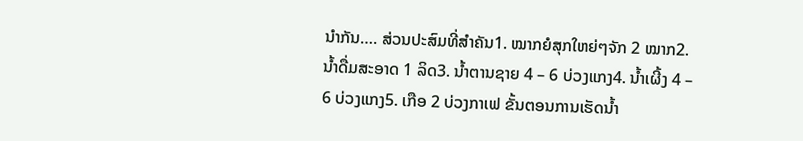ນໍາກັນ…. ສ່ວນປະສົມທີ່ສໍາຄັນ1. ໝາກຍໍສຸກໃຫຍ່ໆຈັກ 2 ໝາກ2. ນໍ້າດື່ມສະອາດ 1 ລິດ3. ນໍ້າຕານຊາຍ 4 – 6 ບ່ວງແກງ4. ນໍ້າເຜີ້ງ 4 – 6 ບ່ວງແກງ5. ເກືອ 2 ບ່ວງກາເຟ ຂັ້ນຕອນການເຮັດນໍ້າ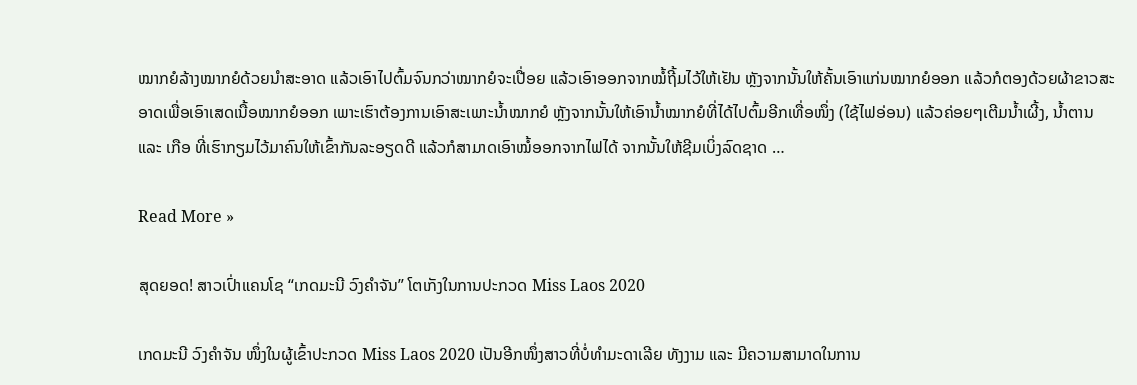ໝາກຍໍລ້າງໝາກຍໍດ້ວຍນໍາສະອາດ ແລ້ວເອົາໄປຕົ້ມຈົນກວ່າໝາກຍໍຈະເປື່ອຍ ແລ້ວເອົາອອກຈາກໝໍ້ຖີ້ມໄວ້ໃຫ້ເຢັນ ຫຼັງຈາກນັ້ນໃຫ້ຄັ້ນເອົາແກ່ນໝາກຍໍອອກ ແລ້ວກໍຕອງດ້ວຍຜ້າຂາວສະອາດເພື່ອເອົາເສດເນື້ອໝາກຍໍອອກ ເພາະເຮົາຕ້ອງການເອົາສະເພາະນໍ້າໝາກຍໍ ຫຼັງຈາກນັ້ນໃຫ້ເອົານໍ້າໝາກຍໍທີ່ໄດ້ໄປຕົ້ມອີກເທື່ອໜຶ່ງ (ໃຊ້ໄຟອ່ອນ) ແລ້ວຄ່ອຍໆເຕີມນໍ້າເຜີ້ງ, ນໍ້າຕານ ແລະ ເກືອ ທີ່ເຮົາກຽມໄວ້ມາຄົນໃຫ້ເຂົ້າກັນລະອຽດດີ ແລ້ວກໍສາມາດເອົາໝໍ້ອອກຈາກໄຟໄດ້ ຈາກນັ້ນໃຫ້ຊີມເບິ່ງລົດຊາດ …

Read More »

ສຸດຍອດ! ສາວເປົ່າແຄນໂຊ “ເກດມະນີ ວົງຄໍາຈັນ” ໂຕເກັງໃນການປະກວດ Miss Laos 2020

ເກດມະນີ ວົງຄໍາຈັນ ໜຶ່ງໃນຜູ້ເຂົ້າປະກວດ Miss Laos 2020 ເປັນອີກໜຶ່ງສາວທີ່ບໍ່ທໍາມະດາເລີຍ ທັງງາມ ແລະ ມີຄວາມສາມາດໃນການ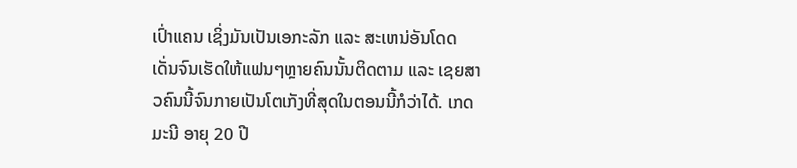ເປົ່າແຄນ ເຊິ່ງມັນເປັນເອກະລັກ ແລະ ສະເຫນ່ອັນໂດດເດັ່ນຈົນເຮັດໃຫ້ແຟນໆຫຼາຍຄົນນັ້ນຕິດຕາມ ແລະ ເຊຍສາວຄົນນີ້ຈົນກາຍເປັນໂຕເກັງທີ່ສຸດໃນຕອນນີ້ກໍວ່າໄດ້. ເກດມະນີ ອາຍຸ 20 ປີ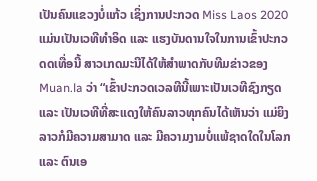ເປັນຄົນແຂວງບໍ່ແກ້ວ ເຊິ່ງການປະກວດ Miss Laos 2020 ແມ່ນເປັນເວທີທໍາອິດ ແລະ ແຮງບັນດານໃຈໃນການເຂົ້າປະກວດດເທື່ອນີ້ ສາວເກດມະນີໄດ້ໃຫ້ສໍາພາດກັບທີມຂ່າວຂອງ Muan.la ວ່າ “ເຂົ້າປະກວດເວລທີນີ້ເພາະເປັນເວທີຊົງກຽດ ແລະ ເປັນເວທີທີ່ສະແດງໃຫ້ຄົນລາວທຸກຄົນໄດ້ເຫັນວ່າ ແມ່ຍິງລາວກໍມີຄວາມສາມາດ ແລະ ມີຄວາມງາມບໍ່ແພ້ຊາດໃດໃນໂລກ ແລະ ຕົນເອ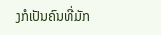ງກໍເປັນຄົນທີ່ມັກ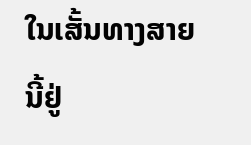ໃນເສັ້ນທາງສາຍນີ້ຢູ່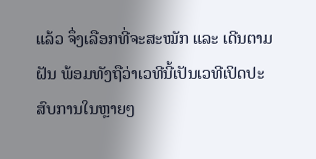ແລ້ວ ຈຶ່ງເລືອກທີ່ຈະສະໝັກ ແລະ ເດີນຕາມຝັນ ພ້ອມທັງຖືວ່າເວທີນີ້ເປັນເວທີເປິດປະສົບການໃນຫຼາຍໆ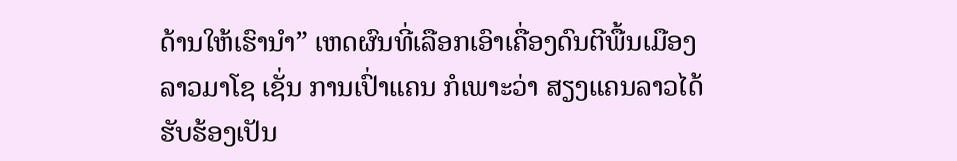ດ້ານໃຫ້ເຮົານໍາ” ເຫດຜົນທີ່ເລືອກເອົາເຄື່ອງດົນຕີພື້ນເມືອງລາວມາໂຊ ເຊັ່ນ ການເປົ່າແຄນ ກໍເພາະວ່າ ສຽງແຄນລາວໄດ້ຮັບຮ້ອງເປັນ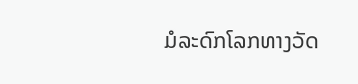ມໍລະດົກໂລກທາງວັດ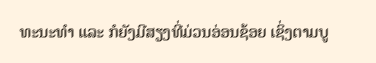ທະນະທໍາ ແລະ ກໍຍັງມີສຽງທີ່ມ່ວນອ່ອນຊ້ອຍ ເຊິ່ງຕາມບູ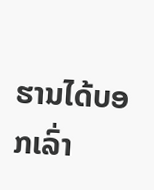ຮານໄດ້ບອກເລົ່າ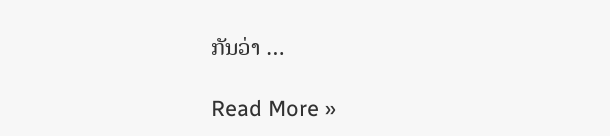ກັນວ່າ …

Read More »